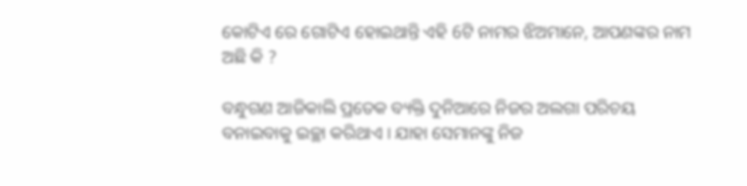କୋଟିଏ ରେ ଗୋଟିଏ ହୋଇଥାନ୍ତି ଏହି 6ଟି ନାମର ଝିଅମାନେ, ଆପଣଙ୍କର ନାମ ଅଛି କି ?

ବନ୍ଧୁଗଣ ଆଜିକାଲି ପ୍ରତେକ ବ୍ୟକ୍ତି ଦୁନିଆରେ ନିଜର ଅଲଗା ପରିଚୟ ବନାଇବାକୁ ଇଚ୍ଛା କରିଥାଏ । ଯାହା ସେମାନଙ୍କୁ ନିଜ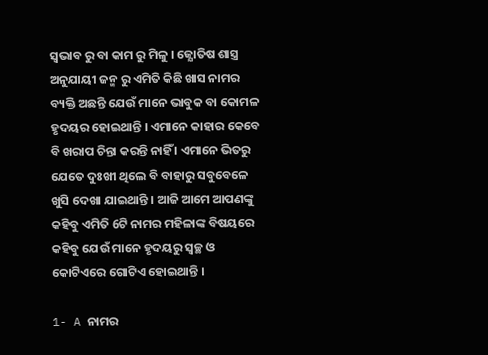ସ୍ଵଭାବ ରୁ ବା କାମ ରୁ ମିଳୁ । ଜ୍ଯୋତିଷ ଶାସ୍ତ୍ର ଅନୁଯାୟୀ ଜନ୍ମ ରୁ ଏମିତି କିଛି ଖାସ ନାମର ବ୍ୟକ୍ତି ଅଛନ୍ତି ଯେଉଁ ମାନେ ଭାବୁକ ବା କୋମଳ ହୃଦୟର ହୋଇଥାନ୍ତି । ଏମାନେ କାହାର କେବେ ବି ଖରାପ ଚିନ୍ତା କରନ୍ତି ନାହିଁ । ଏମାନେ ଭିତରୁ ଯେତେ ଦୁଃଖୀ ଥିଲେ ବି ବାହାରୁ ସବୁବେଳେ ଖୁସି ଦେଖା ଯାଇଥାନ୍ତି । ଆଜି ଆମେ ଆପଣଙ୍କୁ କହିବୁ ଏମିତି 6ଟି ନାମର ମହିଳାଙ୍କ ବିଷୟରେ କହିବୁ ଯେଉଁ ମାନେ ହୃଦୟରୁ ସ୍ବଚ୍ଛ ଓ କୋଟିଏରେ ଗୋଟିଏ ହୋଇଥାନ୍ତି ।

1- A ନାମର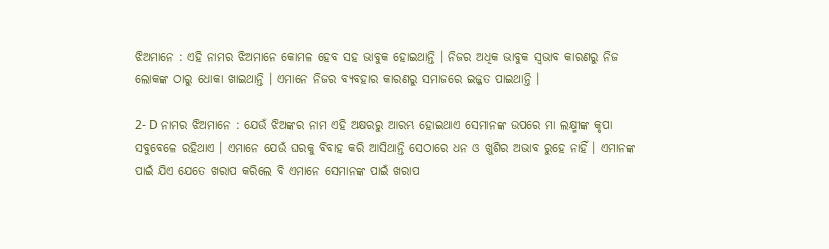ଝିଅମାନେ : ଏହି ନାମର ଝିଅମାନେ କୋମଳ ହେବ ସହ ଭାବୁକ ହୋଇଥାନ୍ତି । ନିଜର ଅଧିକ ଭାବୁକ ସ୍ଵଭାବ କାରଣରୁ ନିଜ ଲୋକଙ୍କ ଠାରୁ ଧୋକା ଖାଇଥାନ୍ତି । ଏମାନେ ନିଜର ବ୍ୟବହାର କାରଣରୁ ସମାଜରେ ଇଜ୍ଜତ ପାଇଥାନ୍ତି ।

2- D ନାମର ଝିଅମାନେ : ଯେଉଁ ଝିଅଙ୍କର ନାମ ଏହି ଅକ୍ଷରରୁ ଆରମ୍ଭ ହୋଇଥାଏ ସେମାନଙ୍କ ଉପରେ ମା ଲକ୍ଷ୍ମୀଙ୍କ କୃପା ସବୁବେଳେ ରହିଥାଏ । ଏମାନେ ଯେଉଁ ଘରକୁ ବିବାହ କରି ଆସିଥାନ୍ତି ସେଠାରେ ଧନ ଓ ଖୁଶିର ଅଭାବ ରୁହେ ନାହିଁ । ଏମାନଙ୍କ ପାଇଁ ଯିଏ ଯେତେ ଖରାପ କରିଲେ ବି ଏମାନେ ସେମାନଙ୍କ ପାଇଁ ଖରାପ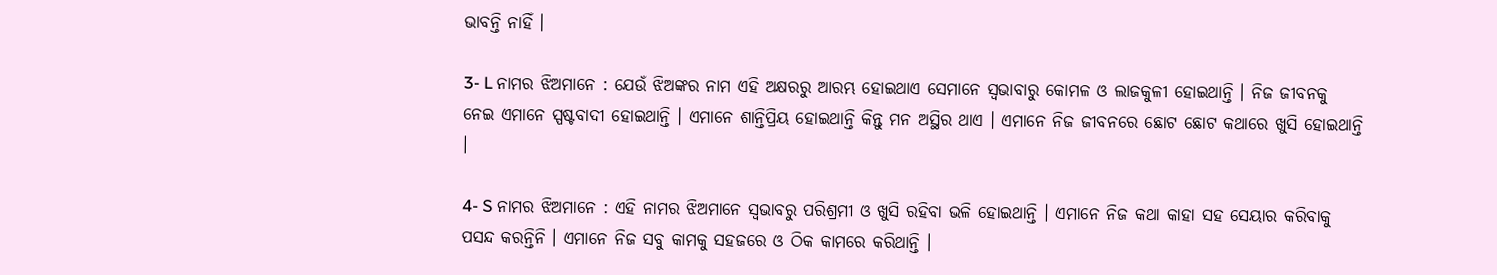ଭାବନ୍ତି ନାହିଁ ।

3- L ନାମର ଝିଅମାନେ : ଯେଉଁ ଝିଅଙ୍କର ନାମ ଏହି ଅକ୍ଷରରୁ ଆରମ୍ଭ ହୋଇଥାଏ ସେମାନେ ସ୍ବଭାବାରୁ କୋମଳ ଓ ଲାଜକୁଳୀ ହୋଇଥାନ୍ତି । ନିଜ ଜୀବନକୁ ନେଇ ଏମାନେ ସ୍ପଷ୍ଟବାଦୀ ହୋଇଥାନ୍ତି । ଏମାନେ ଶାନ୍ତିପ୍ରିୟ ହୋଇଥାନ୍ତି କିନ୍ତୁ ମନ ଅସ୍ଥିର ଥାଏ । ଏମାନେ ନିଜ ଜୀବନରେ ଛୋଟ ଛୋଟ କଥାରେ ଖୁସି ହୋଇଥାନ୍ତି ।

4- S ନାମର ଝିଅମାନେ : ଏହି ନାମର ଝିଅମାନେ ସ୍ବଭାବରୁ ପରିଶ୍ରମୀ ଓ ଖୁସି ରହିବା ଭଳି ହୋଇଥାନ୍ତି । ଏମାନେ ନିଜ କଥା କାହା ସହ ସେୟାର କରିବାକୁ ପସନ୍ଦ କରନ୍ତିନି । ଏମାନେ ନିଜ ସବୁ କାମକୁ ସହଜରେ ଓ ଠିକ କାମରେ କରିଥାନ୍ତି ।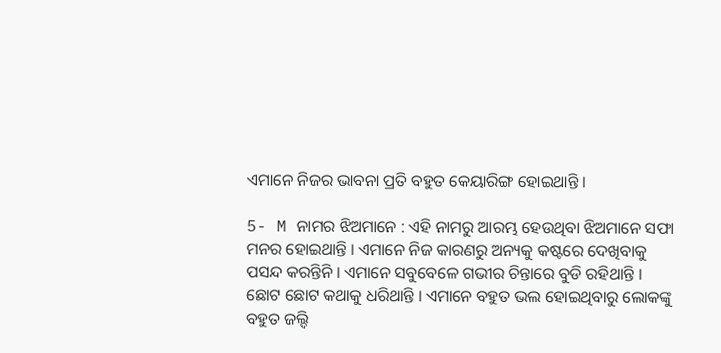ଏମାନେ ନିଜର ଭାବନା ପ୍ରତି ବହୁତ କେୟାରିଙ୍ଗ ହୋଇଥାନ୍ତି ।

5- M ନାମର ଝିଅମାନେ : ଏହି ନାମରୁ ଆରମ୍ଭ ହେଉଥିବା ଝିଅମାନେ ସଫା ମନର ହୋଇଥାନ୍ତି । ଏମାନେ ନିଜ କାରଣରୁ ଅନ୍ୟକୁ କଷ୍ଟରେ ଦେଖିବାକୁ ପସନ୍ଦ କରନ୍ତିନି । ଏମାନେ ସବୁବେଳେ ଗଭୀର ଚିନ୍ତାରେ ବୁଡି ରହିଥାନ୍ତି । ଛୋଟ ଛୋଟ କଥାକୁ ଧରିଥାନ୍ତି । ଏମାନେ ବହୁତ ଭଲ ହୋଇଥିବାରୁ ଲୋକଙ୍କୁ ବହୁତ ଜଲ୍ଦି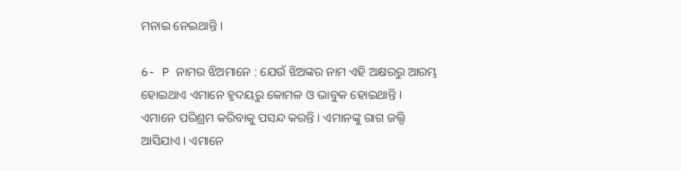ମନାଇ ନେଇଥାନ୍ତି ।

6- P ନାମର ଝିଅମାନେ : ଯେଉଁ ଝିଅଙ୍କର ନାମ ଏହି ଅକ୍ଷରରୁ ଆରମ୍ଭ ହୋଇଥାଏ ଏମାନେ ହୃଦୟରୁ କୋମଳ ଓ ଭାବୁକ ହୋଇଥାନ୍ତି । ଏମାନେ ପରିଶ୍ରମ କରିବାକୁ ପସନ୍ଦ କରନ୍ତି । ଏମାନଙ୍କୁ ରାଗ ଜଲ୍ଦି ଆସିଯାଏ । ଏମାନେ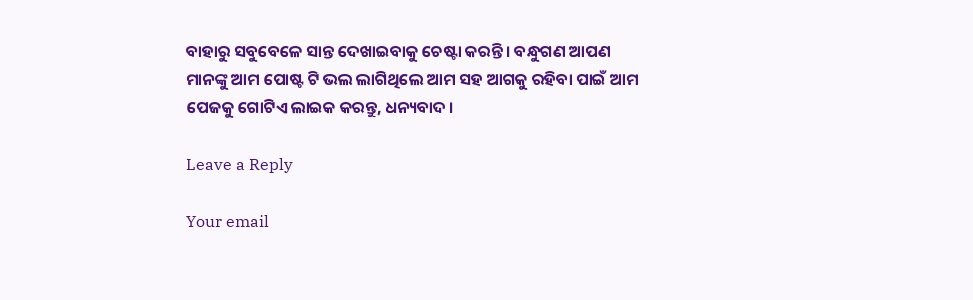ବାହାରୁ ସବୁବେଳେ ସାନ୍ତ ଦେଖାଇବାକୁ ଚେଷ୍ଟା କରନ୍ତି । ବନ୍ଧୁଗଣ ଆପଣ ମାନଙ୍କୁ ଆମ ପୋଷ୍ଟ ଟି ଭଲ ଲାଗିଥିଲେ ଆମ ସହ ଆଗକୁ ରହିବା ପାଇଁ ଆମ ପେଜକୁ ଗୋଟିଏ ଲାଇକ କରନ୍ତୁ, ଧନ୍ୟବାଦ ।

Leave a Reply

Your email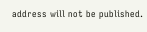address will not be published.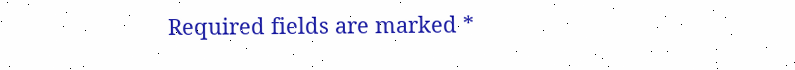Required fields are marked *